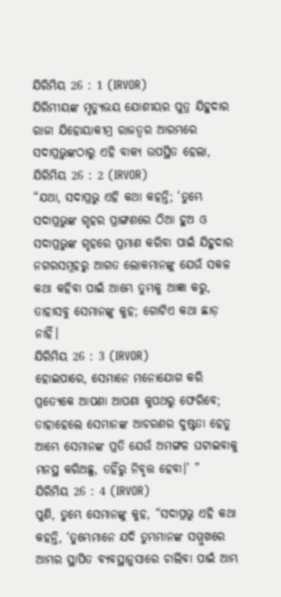ଯିରିମିୟ 26 : 1 (IRVOR)
ଯିରିମୀୟଙ୍କ ମୃତ୍ୟୁଭୟ ଯୋଶୀୟର ପୁତ୍ର ଯିହୁଦାର ରାଜା ଯିହୋୟାକୀମ୍ର ରାଜତ୍ୱର ଆରମ୍ଭରେ ସଦାପ୍ରଭୁଙ୍କଠାରୁ ଏହି ବାକ୍ୟ ଉପସ୍ଥିତ ହେଲା,
ଯିରିମିୟ 26 : 2 (IRVOR)
“ଯଥା, ସଦାପ୍ରଭୁ ଏହି କଥା କହନ୍ତି; ‘ତୁମ୍ଭେ ସଦାପ୍ରଭୁଙ୍କ ଗୃହର ପ୍ରାଙ୍ଗଣରେ ଠିଆ ହୁଅ ଓ ସଦାପ୍ରଭୁଙ୍କ ଗୃହରେ ପ୍ରମାଣ କରିବା ପାଇଁ ଯିହୁଦାର ନଗରସମୂହରୁ ଆଗତ ଲୋକମାନଙ୍କୁ ଯେଉଁ ସକଳ କଥା କହିବା ପାଇଁ ଆମ୍ଭେ ତୁମ୍ଭକୁ ଆଜ୍ଞା କରୁ, ତାହାସବୁ ସେମାନଙ୍କୁ କୁହ; ଗୋଟିଏ କଥା ଛାଡ଼ ନାହିଁ।
ଯିରିମିୟ 26 : 3 (IRVOR)
ହୋଇପାରେ, ସେମାନେ ମନୋଯୋଗ କରି ପ୍ରତ୍ୟେକେ ଆପଣା ଆପଣା କୁପଥରୁ ଫେରିବେ; ତାହାହେଲେ ସେମାନଙ୍କ ଆଚରଣର ଦୁଷ୍ଟତା ହେତୁ ଆମ୍ଭେ ସେମାନଙ୍କ ପ୍ରତି ଯେଉଁ ଅମଙ୍ଗଳ ଘଟାଇବାକୁ ମନସ୍ଥ କରିଅଛୁ, ତହିଁରୁ ନିବୃତ୍ତ ହେବା।’ ”
ଯିରିମିୟ 26 : 4 (IRVOR)
ପୁଣି, ତୁମ୍ଭେ ସେମାନଙ୍କୁ କୁହ, “ସଦାପ୍ରଭୁ ଏହି କଥା କହନ୍ତି, ‘ତୁମ୍ଭେମାନେ ଯଦି ତୁମ୍ଭମାନଙ୍କ ସମ୍ମୁଖରେ ଆମ୍ଭର ସ୍ଥାପିତ ବ୍ୟବସ୍ଥାନୁସାରେ ଚାଲିବା ପାଇଁ ଆମ୍ଭ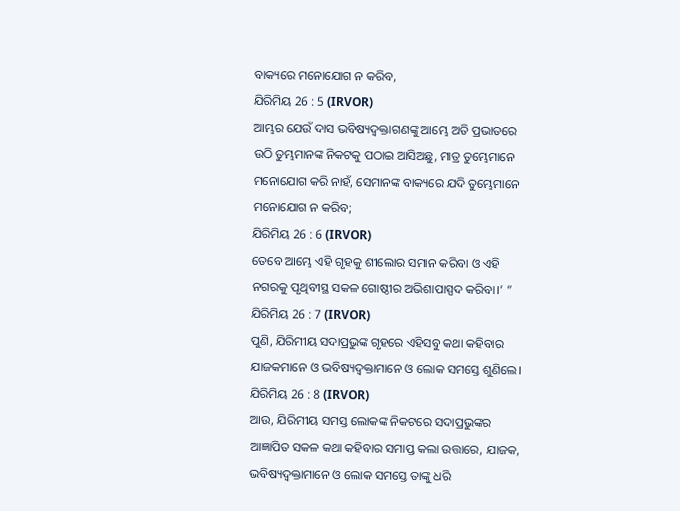ବାକ୍ୟରେ ମନୋଯୋଗ ନ କରିବ,
ଯିରିମିୟ 26 : 5 (IRVOR)
ଆମ୍ଭର ଯେଉଁ ଦାସ ଭବିଷ୍ୟଦ୍ବକ୍ତାଗଣଙ୍କୁ ଆମ୍ଭେ ଅତି ପ୍ରଭାତରେ ଉଠି ତୁମ୍ଭମାନଙ୍କ ନିକଟକୁ ପଠାଇ ଆସିଅଛୁ, ମାତ୍ର ତୁମ୍ଭେମାନେ ମନୋଯୋଗ କରି ନାହଁ, ସେମାନଙ୍କ ବାକ୍ୟରେ ଯଦି ତୁମ୍ଭେମାନେ ମନୋଯୋଗ ନ କରିବ;
ଯିରିମିୟ 26 : 6 (IRVOR)
ତେବେ ଆମ୍ଭେ ଏହି ଗୃହକୁ ଶୀଲୋର ସମାନ କରିବା ଓ ଏହି ନଗରକୁ ପୃଥିବୀସ୍ଥ ସକଳ ଗୋଷ୍ଠୀର ଅଭିଶାପାସ୍ପଦ କରିବା।’ ”
ଯିରିମିୟ 26 : 7 (IRVOR)
ପୁଣି, ଯିରିମୀୟ ସଦାପ୍ରଭୁଙ୍କ ଗୃହରେ ଏହିସବୁ କଥା କହିବାର ଯାଜକମାନେ ଓ ଭବିଷ୍ୟଦ୍ବକ୍ତାମାନେ ଓ ଲୋକ ସମସ୍ତେ ଶୁଣିଲେ।
ଯିରିମିୟ 26 : 8 (IRVOR)
ଆଉ, ଯିରିମୀୟ ସମସ୍ତ ଲୋକଙ୍କ ନିକଟରେ ସଦାପ୍ରଭୁଙ୍କର ଆଜ୍ଞାପିତ ସକଳ କଥା କହିବାର ସମାପ୍ତ କଲା ଉତ୍ତାରେ, ଯାଜକ, ଭବିଷ୍ୟଦ୍ବକ୍ତାମାନେ ଓ ଲୋକ ସମସ୍ତେ ତାଙ୍କୁ ଧରି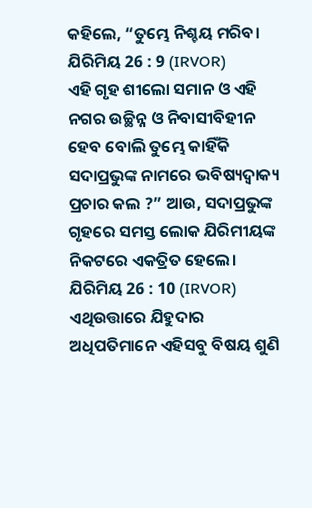କହିଲେ, “ତୁମ୍ଭେ ନିଶ୍ଚୟ ମରିବ।
ଯିରିମିୟ 26 : 9 (IRVOR)
ଏହି ଗୃହ ଶୀଲୋ ସମାନ ଓ ଏହି ନଗର ଉଚ୍ଛିନ୍ନ ଓ ନିବାସୀବିହୀନ ହେବ ବୋଲି ତୁମ୍ଭେ କାହିଁକି ସଦାପ୍ରଭୁଙ୍କ ନାମରେ ଭବିଷ୍ୟଦ୍ବାକ୍ୟ ପ୍ରଚାର କଲ ?” ଆଉ, ସଦାପ୍ରଭୁଙ୍କ ଗୃହରେ ସମସ୍ତ ଲୋକ ଯିରିମୀୟଙ୍କ ନିକଟରେ ଏକତ୍ରିତ ହେଲେ।
ଯିରିମିୟ 26 : 10 (IRVOR)
ଏଥିଉତ୍ତାରେ ଯିହୁଦାର ଅଧିପତିମାନେ ଏହିସବୁ ବିଷୟ ଶୁଣି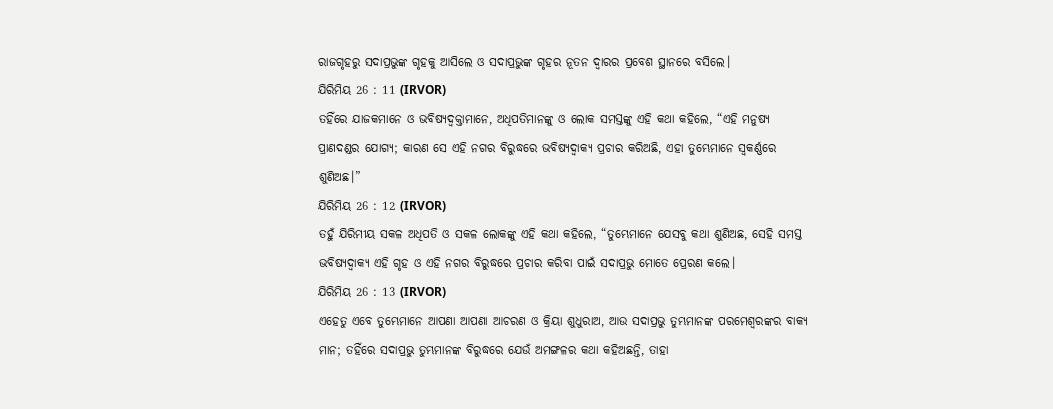ରାଜଗୃହରୁ ସଦାପ୍ରଭୁଙ୍କ ଗୃହକୁ ଆସିଲେ ଓ ସଦାପ୍ରଭୁଙ୍କ ଗୃହର ନୂତନ ଦ୍ୱାରର ପ୍ରବେଶ ସ୍ଥାନରେ ବସିଲେ।
ଯିରିମିୟ 26 : 11 (IRVOR)
ତହିଁରେ ଯାଜକମାନେ ଓ ଭବିଷ୍ୟଦ୍ବକ୍ତାମାନେ, ଅଧିପତିମାନଙ୍କୁ ଓ ଲୋକ ସମସ୍ତଙ୍କୁ ଏହି କଥା କହିଲେ, “ଏହି ମନୁଷ୍ୟ ପ୍ରାଣଦଣ୍ଡର ଯୋଗ୍ୟ; କାରଣ ସେ ଏହି ନଗର ବିରୁଦ୍ଧରେ ଭବିଷ୍ୟଦ୍ବାକ୍ୟ ପ୍ରଚାର କରିଅଛି, ଏହା ତୁମ୍ଭେମାନେ ସ୍ୱକର୍ଣ୍ଣରେ ଶୁଣିଅଛ।”
ଯିରିମିୟ 26 : 12 (IRVOR)
ତହୁଁ ଯିରିମୀୟ ସକଳ ଅଧିପତି ଓ ସକଳ ଲୋକଙ୍କୁ ଏହି କଥା କହିଲେ, “ତୁମ୍ଭେମାନେ ଯେସବୁ କଥା ଶୁଣିଅଛ, ସେହି ସମସ୍ତ ଭବିଷ୍ୟଦ୍ବାକ୍ୟ ଏହି ଗୃହ ଓ ଏହି ନଗର ବିରୁଦ୍ଧରେ ପ୍ରଚାର କରିବା ପାଇଁ ସଦାପ୍ରଭୁ ମୋତେ ପ୍ରେରଣ କଲେ।
ଯିରିମିୟ 26 : 13 (IRVOR)
ଏହେତୁ ଏବେ ତୁମ୍ଭେମାନେ ଆପଣା ଆପଣା ଆଚରଣ ଓ କ୍ରିୟା ଶୁଧୁରାଅ, ଆଉ ସଦାପ୍ରଭୁ ତୁମ୍ଭମାନଙ୍କ ପରମେଶ୍ୱରଙ୍କର ବାକ୍ୟ ମାନ; ତହିଁରେ ସଦାପ୍ରଭୁ ତୁମ୍ଭମାନଙ୍କ ବିରୁଦ୍ଧରେ ଯେଉଁ ଅମଙ୍ଗଳର କଥା କହିଅଛନ୍ତି, ତାହା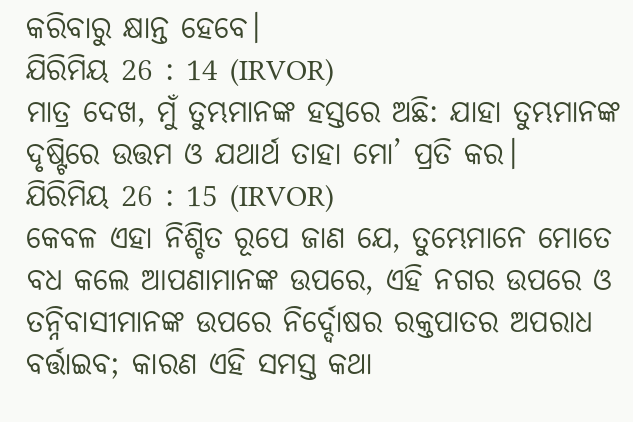କରିବାରୁ କ୍ଷାନ୍ତ ହେବେ।
ଯିରିମିୟ 26 : 14 (IRVOR)
ମାତ୍ର ଦେଖ, ମୁଁ ତୁମ୍ଭମାନଙ୍କ ହସ୍ତରେ ଅଛି: ଯାହା ତୁମ୍ଭମାନଙ୍କ ଦୃଷ୍ଟିରେ ଉତ୍ତମ ଓ ଯଥାର୍ଥ ତାହା ମୋ’ ପ୍ରତି କର।
ଯିରିମିୟ 26 : 15 (IRVOR)
କେବଳ ଏହା ନିଶ୍ଚିତ ରୂପେ ଜାଣ ଯେ, ତୁମ୍ଭେମାନେ ମୋତେ ବଧ କଲେ ଆପଣାମାନଙ୍କ ଉପରେ, ଏହି ନଗର ଉପରେ ଓ ତନ୍ନିବାସୀମାନଙ୍କ ଉପରେ ନିର୍ଦ୍ଦୋଷର ରକ୍ତପାତର ଅପରାଧ ବର୍ତ୍ତାଇବ; କାରଣ ଏହି ସମସ୍ତ କଥା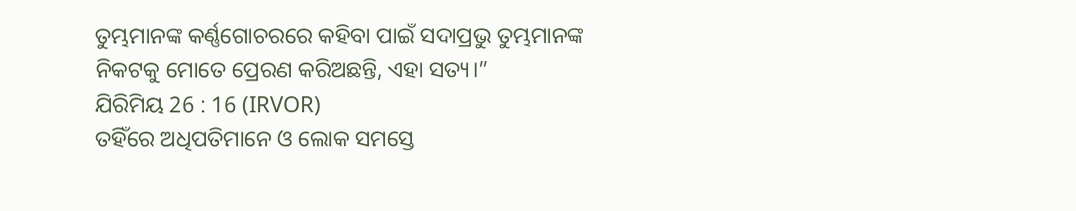ତୁମ୍ଭମାନଙ୍କ କର୍ଣ୍ଣଗୋଚରରେ କହିବା ପାଇଁ ସଦାପ୍ରଭୁ ତୁମ୍ଭମାନଙ୍କ ନିକଟକୁ ମୋତେ ପ୍ରେରଣ କରିଅଛନ୍ତି, ଏହା ସତ୍ୟ।”
ଯିରିମିୟ 26 : 16 (IRVOR)
ତହିଁରେ ଅଧିପତିମାନେ ଓ ଲୋକ ସମସ୍ତେ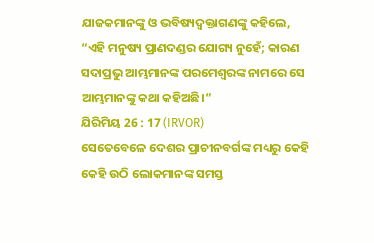ଯାଜକମାନଙ୍କୁ ଓ ଭବିଷ୍ୟଦ୍ବକ୍ତାଗଣଙ୍କୁ କହିଲେ, “ଏହି ମନୁଷ୍ୟ ପ୍ରାଣଦଣ୍ଡର ଯୋଗ୍ୟ ନୁହେଁ; କାରଣ ସଦାପ୍ରଭୁ ଆମ୍ଭମାନଙ୍କ ପରମେଶ୍ୱରଙ୍କ ନାମରେ ସେ ଆମ୍ଭମାନଙ୍କୁ କଥା କହିଅଛି।”
ଯିରିମିୟ 26 : 17 (IRVOR)
ସେତେବେଳେ ଦେଶର ପ୍ରାଚୀନବର୍ଗଙ୍କ ମଧ୍ୟରୁ କେହି କେହି ଉଠି ଲୋକମାନଙ୍କ ସମସ୍ତ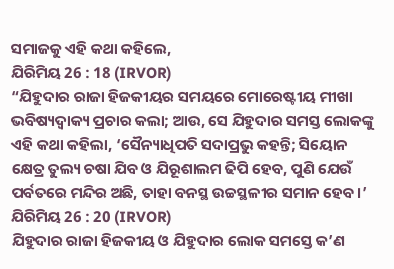ସମାଜକୁ ଏହି କଥା କହିଲେ,
ଯିରିମିୟ 26 : 18 (IRVOR)
“ଯିହୁଦାର ରାଜା ହିଜକୀୟର ସମୟରେ ମୋରେଷ୍ଟୀୟ ମୀଖା ଭବିଷ୍ୟଦ୍ବାକ୍ୟ ପ୍ରଚାର କଲା; ଆଉ, ସେ ଯିହୁଦାର ସମସ୍ତ ଲୋକଙ୍କୁ ଏହି କଥା କହିଲା, ‘ସୈନ୍ୟାଧିପତି ସଦାପ୍ରଭୁ କହନ୍ତି; ସିୟୋନ କ୍ଷେତ୍ର ତୁଲ୍ୟ ଚଷା ଯିବ ଓ ଯିରୂଶାଲମ ଢିପି ହେବ, ପୁଣି ଯେଉଁ ପର୍ବତରେ ମନ୍ଦିର ଅଛି, ତାହା ବନସ୍ଥ ଉଚ୍ଚସ୍ଥଳୀର ସମାନ ହେବ।’
ଯିରିମିୟ 26 : 20 (IRVOR)
ଯିହୁଦାର ରାଜା ହିଜକୀୟ ଓ ଯିହୁଦାର ଲୋକ ସମସ୍ତେ କ’ଣ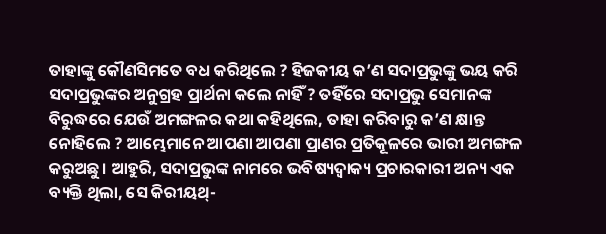ତାହାଙ୍କୁ କୌଣସିମତେ ବଧ କରିଥିଲେ ? ହିଜକୀୟ କ’ଣ ସଦାପ୍ରଭୁଙ୍କୁ ଭୟ କରି ସଦାପ୍ରଭୁଙ୍କର ଅନୁଗ୍ରହ ପ୍ରାର୍ଥନା କଲେ ନାହିଁ ? ତହିଁରେ ସଦାପ୍ରଭୁ ସେମାନଙ୍କ ବିରୁଦ୍ଧରେ ଯେଉଁ ଅମଙ୍ଗଳର କଥା କହିଥିଲେ, ତାହା କରିବାରୁ କ’ଣ କ୍ଷାନ୍ତ ନୋହିଲେ ? ଆମ୍ଭେମାନେ ଆପଣା ଆପଣା ପ୍ରାଣର ପ୍ରତିକୂଳରେ ଭାରୀ ଅମଙ୍ଗଳ କରୁଅଛୁ। ଆହୁରି, ସଦାପ୍ରଭୁଙ୍କ ନାମରେ ଭବିଷ୍ୟଦ୍ବାକ୍ୟ ପ୍ରଚାରକାରୀ ଅନ୍ୟ ଏକ ବ୍ୟକ୍ତି ଥିଲା, ସେ କିରୀୟଥ୍-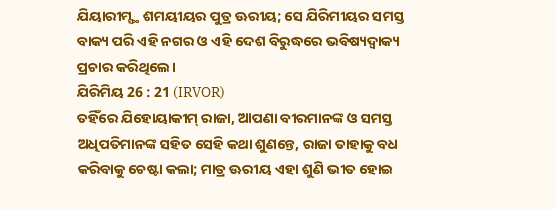ଯିୟାରୀମ୍ସ୍ଥ ଶମୟୀୟର ପୁତ୍ର ଊରୀୟ; ସେ ଯିରିମୀୟର ସମସ୍ତ ବାକ୍ୟ ପରି ଏହି ନଗର ଓ ଏହି ଦେଶ ବିରୁଦ୍ଧରେ ଭବିଷ୍ୟଦ୍ବାକ୍ୟ ପ୍ରଚାର କରିଥିଲେ।
ଯିରିମିୟ 26 : 21 (IRVOR)
ତହିଁରେ ଯିହୋୟାକୀମ୍ ରାଜା, ଆପଣା ବୀରମାନଙ୍କ ଓ ସମସ୍ତ ଅଧିପତିମାନଙ୍କ ସହିତ ସେହି କଥା ଶୁଣନ୍ତେ, ରାଜା ତାହାକୁ ବଧ କରିବାକୁ ଚେଷ୍ଟା କଲା; ମାତ୍ର ଊରୀୟ ଏହା ଶୁଣି ଭୀତ ହୋଇ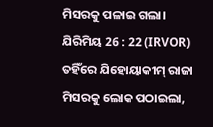ମିସରକୁ ପଳାଇ ଗଲା।
ଯିରିମିୟ 26 : 22 (IRVOR)
ତହିଁରେ ଯିହୋୟାକୀମ୍ ରାଜା ମିସରକୁ ଲୋକ ପଠାଇଲା,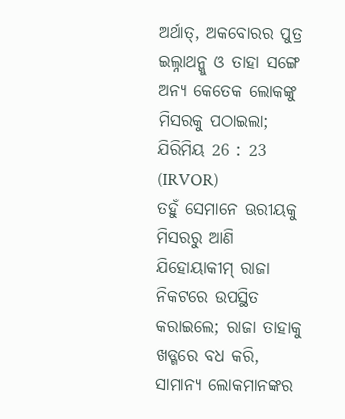ଅର୍ଥାତ୍, ଅକବୋରର ପୁତ୍ର ଇଲ୍ନାଥନ୍କୁ ଓ ତାହା ସଙ୍ଗେ ଅନ୍ୟ କେତେକ ଲୋକଙ୍କୁ ମିସରକୁ ପଠାଇଲା;
ଯିରିମିୟ 26 : 23 (IRVOR)
ତହୁଁ ସେମାନେ ଊରୀୟକୁ ମିସରରୁ ଆଣି ଯିହୋୟାକୀମ୍ ରାଜା ନିକଟରେ ଉପସ୍ଥିତ କରାଇଲେ; ରାଜା ତାହାକୁ ଖଡ୍ଗରେ ବଧ କରି, ସାମାନ୍ୟ ଲୋକମାନଙ୍କର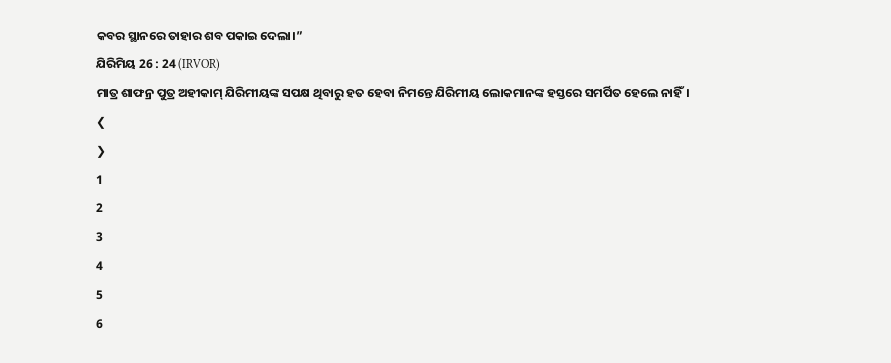କବର ସ୍ଥାନରେ ତାହାର ଶବ ପକାଇ ଦେଲା।”
ଯିରିମିୟ 26 : 24 (IRVOR)
ମାତ୍ର ଶାଫନ୍ର ପୁତ୍ର ଅହୀକାମ୍ ଯିରିମୀୟଙ୍କ ସପକ୍ଷ ଥିବାରୁ ହତ ହେବା ନିମନ୍ତେ ଯିରିମୀୟ ଲୋକମାନଙ୍କ ହସ୍ତରେ ସମର୍ପିତ ହେଲେ ନାହିଁ।
❮
❯
1
2
3
4
5
6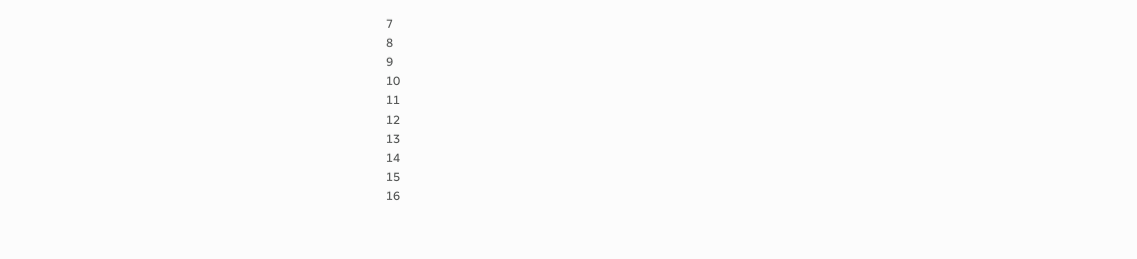7
8
9
10
11
12
13
14
15
16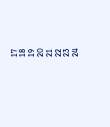17
18
19
20
21
22
23
24